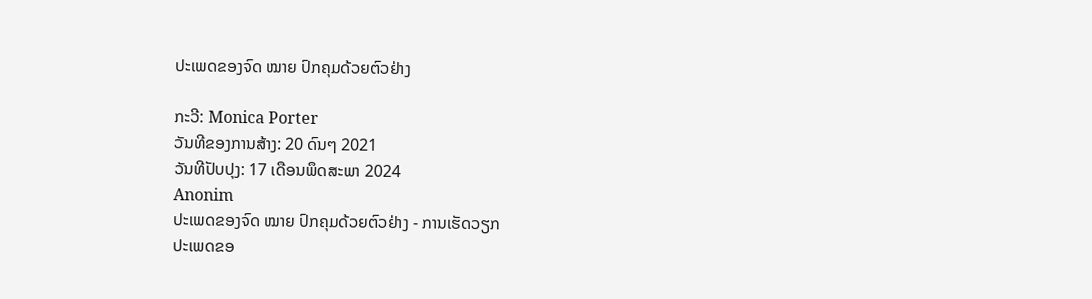ປະເພດຂອງຈົດ ໝາຍ ປົກຄຸມດ້ວຍຕົວຢ່າງ

ກະວີ: Monica Porter
ວັນທີຂອງການສ້າງ: 20 ດົນໆ 2021
ວັນທີປັບປຸງ: 17 ເດືອນພຶດສະພາ 2024
Anonim
ປະເພດຂອງຈົດ ໝາຍ ປົກຄຸມດ້ວຍຕົວຢ່າງ - ການເຮັດວຽກ
ປະເພດຂອ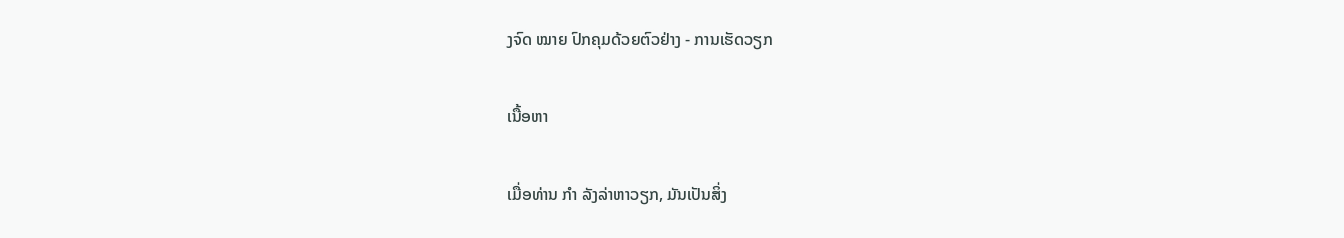ງຈົດ ໝາຍ ປົກຄຸມດ້ວຍຕົວຢ່າງ - ການເຮັດວຽກ

ເນື້ອຫາ

ເມື່ອທ່ານ ກຳ ລັງລ່າຫາວຽກ, ມັນເປັນສິ່ງ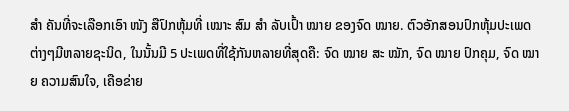ສຳ ຄັນທີ່ຈະເລືອກເອົາ ໜັງ ສືປົກຫຸ້ມທີ່ ເໝາະ ສົມ ສຳ ລັບເປົ້າ ໝາຍ ຂອງຈົດ ໝາຍ. ຕົວອັກສອນປົກຫຸ້ມປະເພດຕ່າງໆມີຫລາຍຊະນິດ, ໃນນັ້ນມີ 5 ປະເພດທີ່ໃຊ້ກັນຫລາຍທີ່ສຸດຄື: ຈົດ ໝາຍ ສະ ໝັກ, ຈົດ ໝາຍ ປົກຄຸມ, ຈົດ ໝາຍ ຄວາມສົນໃຈ, ເຄືອຂ່າຍ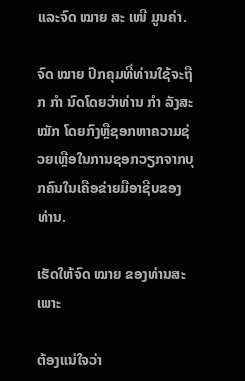ແລະຈົດ ໝາຍ ສະ ເໜີ ມູນຄ່າ.

ຈົດ ໝາຍ ປົກຄຸມທີ່ທ່ານໃຊ້ຈະຖືກ ກຳ ນົດໂດຍວ່າທ່ານ ກຳ ລັງສະ ໝັກ ໂດຍກົງຫຼືຊອກຫາຄວາມຊ່ວຍເຫຼືອໃນການຊອກວຽກຈາກບຸກຄົນໃນເຄືອຂ່າຍມືອາຊີບຂອງທ່ານ.

ເຮັດໃຫ້ຈົດ ໝາຍ ຂອງທ່ານສະເພາະ

ຕ້ອງແນ່ໃຈວ່າ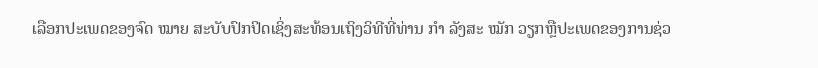ເລືອກປະເພດຂອງຈົດ ໝາຍ ສະບັບປົກປິດເຊິ່ງສະທ້ອນເຖິງວິທີທີ່ທ່ານ ກຳ ລັງສະ ໝັກ ວຽກຫຼືປະເພດຂອງການຊ່ວ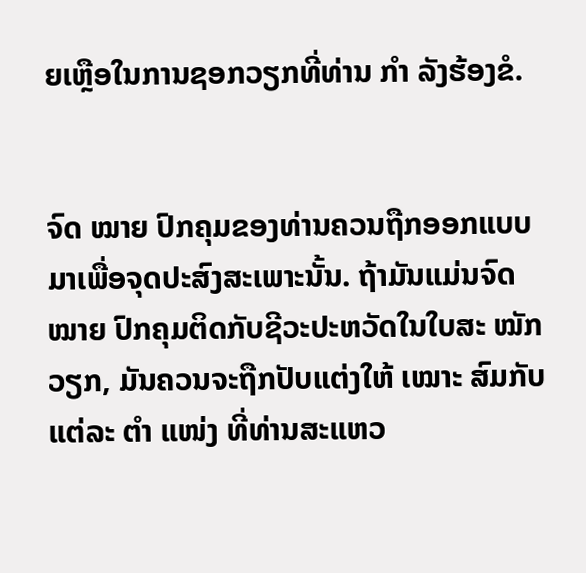ຍເຫຼືອໃນການຊອກວຽກທີ່ທ່ານ ກຳ ລັງຮ້ອງຂໍ.


ຈົດ ໝາຍ ປົກຄຸມຂອງທ່ານຄວນຖືກອອກແບບມາເພື່ອຈຸດປະສົງສະເພາະນັ້ນ. ຖ້າມັນແມ່ນຈົດ ໝາຍ ປົກຄຸມຕິດກັບຊີວະປະຫວັດໃນໃບສະ ໝັກ ວຽກ, ມັນຄວນຈະຖືກປັບແຕ່ງໃຫ້ ເໝາະ ສົມກັບແຕ່ລະ ຕຳ ແໜ່ງ ທີ່ທ່ານສະແຫວ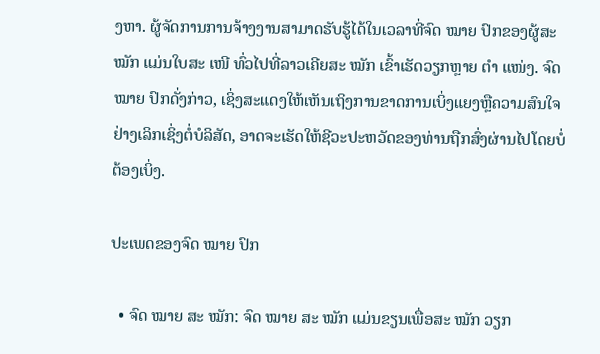ງຫາ. ຜູ້ຈັດການການຈ້າງງານສາມາດຮັບຮູ້ໄດ້ໃນເວລາທີ່ຈົດ ໝາຍ ປົກຂອງຜູ້ສະ ໝັກ ແມ່ນໃບສະ ເໜີ ທົ່ວໄປທີ່ລາວເຄີຍສະ ໝັກ ເຂົ້າເຮັດວຽກຫຼາຍ ຕຳ ແໜ່ງ. ຈົດ ໝາຍ ປົກດັ່ງກ່າວ, ເຊິ່ງສະແດງໃຫ້ເຫັນເຖິງການຂາດການເບິ່ງແຍງຫຼືຄວາມສົນໃຈຢ່າງເລິກເຊິ່ງຕໍ່ບໍລິສັດ, ອາດຈະເຮັດໃຫ້ຊີວະປະຫວັດຂອງທ່ານຖືກສົ່ງຜ່ານໄປໂດຍບໍ່ຕ້ອງເບິ່ງ.

ປະເພດຂອງຈົດ ໝາຍ ປົກ

  • ຈົດ ໝາຍ ສະ ໝັກ: ຈົດ ໝາຍ ສະ ໝັກ ແມ່ນຂຽນເພື່ອສະ ໝັກ ວຽກ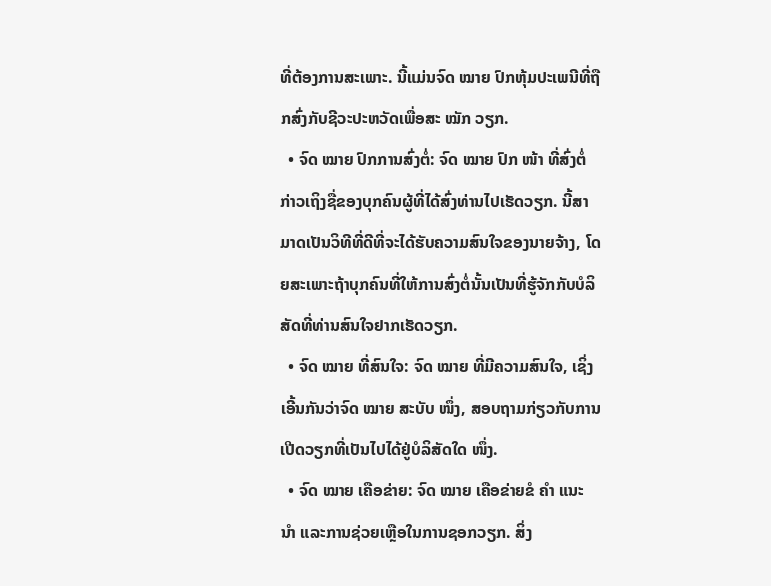ທີ່ຕ້ອງການສະເພາະ. ນີ້ແມ່ນຈົດ ໝາຍ ປົກຫຸ້ມປະເພນີທີ່ຖືກສົ່ງກັບຊີວະປະຫວັດເພື່ອສະ ໝັກ ວຽກ.
  • ຈົດ ໝາຍ ປົກການສົ່ງຕໍ່: ຈົດ ໝາຍ ປົກ ໜ້າ ທີ່ສົ່ງຕໍ່ກ່າວເຖິງຊື່ຂອງບຸກຄົນຜູ້ທີ່ໄດ້ສົ່ງທ່ານໄປເຮັດວຽກ. ນີ້ສາມາດເປັນວິທີທີ່ດີທີ່ຈະໄດ້ຮັບຄວາມສົນໃຈຂອງນາຍຈ້າງ, ໂດຍສະເພາະຖ້າບຸກຄົນທີ່ໃຫ້ການສົ່ງຕໍ່ນັ້ນເປັນທີ່ຮູ້ຈັກກັບບໍລິສັດທີ່ທ່ານສົນໃຈຢາກເຮັດວຽກ.
  • ຈົດ ໝາຍ ທີ່ສົນໃຈ: ຈົດ ໝາຍ ທີ່ມີຄວາມສົນໃຈ, ເຊິ່ງເອີ້ນກັນວ່າຈົດ ໝາຍ ສະບັບ ໜຶ່ງ, ສອບຖາມກ່ຽວກັບການເປີດວຽກທີ່ເປັນໄປໄດ້ຢູ່ບໍລິສັດໃດ ໜຶ່ງ.
  • ຈົດ ໝາຍ ເຄືອຂ່າຍ: ຈົດ ໝາຍ ເຄືອຂ່າຍຂໍ ຄຳ ແນະ ນຳ ແລະການຊ່ວຍເຫຼືອໃນການຊອກວຽກ. ສິ່ງ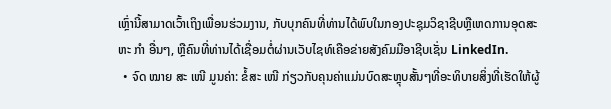ເຫຼົ່ານີ້ສາມາດເວົ້າເຖິງເພື່ອນຮ່ວມງານ, ກັບບຸກຄົນທີ່ທ່ານໄດ້ພົບໃນກອງປະຊຸມວິຊາຊີບຫຼືເຫດການອຸດສະຫະ ກຳ ອື່ນໆ, ຫຼືຄົນທີ່ທ່ານໄດ້ເຊື່ອມຕໍ່ຜ່ານເວັບໄຊທ໌ເຄືອຂ່າຍສັງຄົມມືອາຊີບເຊັ່ນ LinkedIn.
  • ຈົດ ໝາຍ ສະ ເໜີ ມູນຄ່າ: ຂໍ້ສະ ເໜີ ກ່ຽວກັບຄຸນຄ່າແມ່ນບົດສະຫຼຸບສັ້ນໆທີ່ອະທິບາຍສິ່ງທີ່ເຮັດໃຫ້ຜູ້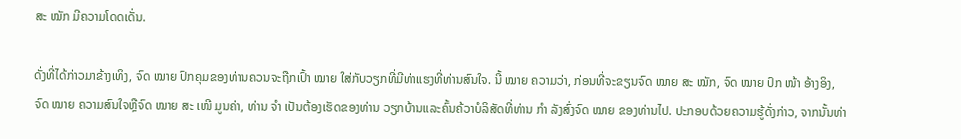ສະ ໝັກ ມີຄວາມໂດດເດັ່ນ.

ດັ່ງທີ່ໄດ້ກ່າວມາຂ້າງເທິງ, ຈົດ ໝາຍ ປົກຄຸມຂອງທ່ານຄວນຈະຖືກເປົ້າ ໝາຍ ໃສ່ກັບວຽກທີ່ມີທ່າແຮງທີ່ທ່ານສົນໃຈ. ນີ້ ໝາຍ ຄວາມວ່າ, ກ່ອນທີ່ຈະຂຽນຈົດ ໝາຍ ສະ ໝັກ, ຈົດ ໝາຍ ປົກ ໜ້າ ອ້າງອິງ, ຈົດ ໝາຍ ຄວາມສົນໃຈຫຼືຈົດ ໝາຍ ສະ ເໜີ ມູນຄ່າ, ທ່ານ ຈຳ ເປັນຕ້ອງເຮັດຂອງທ່ານ ວຽກບ້ານແລະຄົ້ນຄ້ວາບໍລິສັດທີ່ທ່ານ ກຳ ລັງສົ່ງຈົດ ໝາຍ ຂອງທ່ານໄປ. ປະກອບດ້ວຍຄວາມຮູ້ດັ່ງກ່າວ, ຈາກນັ້ນທ່າ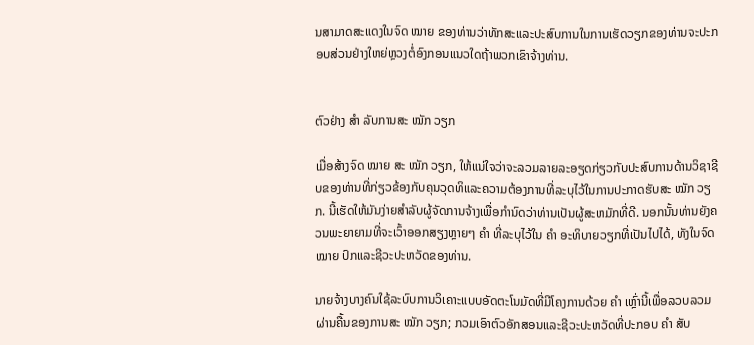ນສາມາດສະແດງໃນຈົດ ໝາຍ ຂອງທ່ານວ່າທັກສະແລະປະສົບການໃນການເຮັດວຽກຂອງທ່ານຈະປະກອບສ່ວນຢ່າງໃຫຍ່ຫຼວງຕໍ່ອົງກອນແນວໃດຖ້າພວກເຂົາຈ້າງທ່ານ.


ຕົວຢ່າງ ສຳ ລັບການສະ ໝັກ ວຽກ

ເມື່ອສ້າງຈົດ ໝາຍ ສະ ໝັກ ວຽກ, ໃຫ້ແນ່ໃຈວ່າຈະລວມລາຍລະອຽດກ່ຽວກັບປະສົບການດ້ານວິຊາຊີບຂອງທ່ານທີ່ກ່ຽວຂ້ອງກັບຄຸນວຸດທິແລະຄວາມຕ້ອງການທີ່ລະບຸໄວ້ໃນການປະກາດຮັບສະ ໝັກ ວຽກ. ນີ້ເຮັດໃຫ້ມັນງ່າຍສໍາລັບຜູ້ຈັດການຈ້າງເພື່ອກໍານົດວ່າທ່ານເປັນຜູ້ສະຫມັກທີ່ດີ. ນອກນັ້ນທ່ານຍັງຄວນພະຍາຍາມທີ່ຈະເວົ້າອອກສຽງຫຼາຍໆ ຄຳ ທີ່ລະບຸໄວ້ໃນ ຄຳ ອະທິບາຍວຽກທີ່ເປັນໄປໄດ້, ທັງໃນຈົດ ໝາຍ ປົກແລະຊີວະປະຫວັດຂອງທ່ານ.

ນາຍຈ້າງບາງຄົນໃຊ້ລະບົບການວິເຄາະແບບອັດຕະໂນມັດທີ່ມີໂຄງການດ້ວຍ ຄຳ ເຫຼົ່ານີ້ເພື່ອລວບລວມຜ່ານຄື້ນຂອງການສະ ໝັກ ວຽກ; ກວມເອົາຕົວອັກສອນແລະຊີວະປະຫວັດທີ່ປະກອບ ຄຳ ສັບ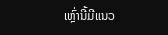ເຫຼົ່ານີ້ມີແນວ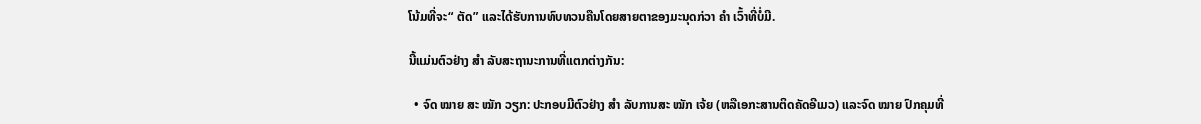ໂນ້ມທີ່ຈະ“ ຕັດ” ແລະໄດ້ຮັບການທົບທວນຄືນໂດຍສາຍຕາຂອງມະນຸດກ່ວາ ຄຳ ເວົ້າທີ່ບໍ່ມີ.

ນີ້ແມ່ນຕົວຢ່າງ ສຳ ລັບສະຖານະການທີ່ແຕກຕ່າງກັນ:

  • ຈົດ ໝາຍ ສະ ໝັກ ວຽກ: ປະກອບມີຕົວຢ່າງ ສຳ ລັບການສະ ໝັກ ເຈ້ຍ (ຫລືເອກະສານຕິດຄັດອີເມວ) ແລະຈົດ ໝາຍ ປົກຄຸມທີ່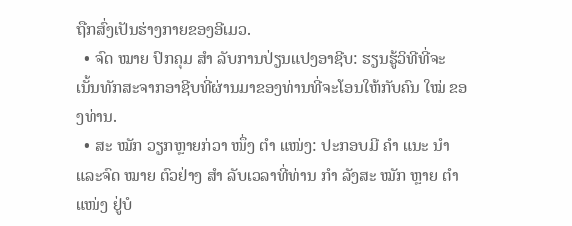ຖືກສົ່ງເປັນຮ່າງກາຍຂອງອີເມວ.
  • ຈົດ ໝາຍ ປົກຄຸມ ສຳ ລັບການປ່ຽນແປງອາຊີບ: ຮຽນຮູ້ວິທີທີ່ຈະເນັ້ນທັກສະຈາກອາຊີບທີ່ຜ່ານມາຂອງທ່ານທີ່ຈະໂອນໃຫ້ກັບຄົນ ໃໝ່ ຂອງທ່ານ.
  • ສະ ໝັກ ວຽກຫຼາຍກ່ວາ ໜຶ່ງ ຕຳ ແໜ່ງ: ປະກອບມີ ຄຳ ແນະ ນຳ ແລະຈົດ ໝາຍ ຕົວຢ່າງ ສຳ ລັບເວລາທີ່ທ່ານ ກຳ ລັງສະ ໝັກ ຫຼາຍ ຕຳ ແໜ່ງ ຢູ່ບໍ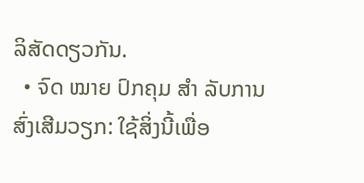ລິສັດດຽວກັນ.
  • ຈົດ ໝາຍ ປົກຄຸມ ສຳ ລັບການສົ່ງເສີມວຽກ: ໃຊ້ສິ່ງນີ້ເພື່ອ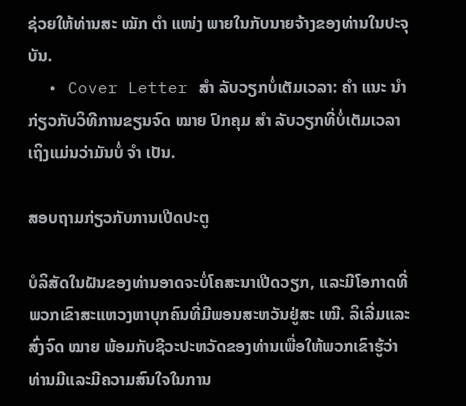ຊ່ວຍໃຫ້ທ່ານສະ ໝັກ ຕຳ ແໜ່ງ ພາຍໃນກັບນາຍຈ້າງຂອງທ່ານໃນປະຈຸບັນ.
  • Cover Letter ສຳ ລັບວຽກບໍ່ເຕັມເວລາ: ຄຳ ແນະ ນຳ ກ່ຽວກັບວິທີການຂຽນຈົດ ໝາຍ ປົກຄຸມ ສຳ ລັບວຽກທີ່ບໍ່ເຕັມເວລາເຖິງແມ່ນວ່າມັນບໍ່ ຈຳ ເປັນ.

ສອບຖາມກ່ຽວກັບການເປີດປະຕູ

ບໍລິສັດໃນຝັນຂອງທ່ານອາດຈະບໍ່ໂຄສະນາເປີດວຽກ, ແລະມີໂອກາດທີ່ພວກເຂົາສະແຫວງຫາບຸກຄົນທີ່ມີພອນສະຫວັນຢູ່ສະ ເໝີ. ລິເລີ່ມແລະສົ່ງຈົດ ໝາຍ ພ້ອມກັບຊີວະປະຫວັດຂອງທ່ານເພື່ອໃຫ້ພວກເຂົາຮູ້ວ່າທ່ານມີແລະມີຄວາມສົນໃຈໃນການ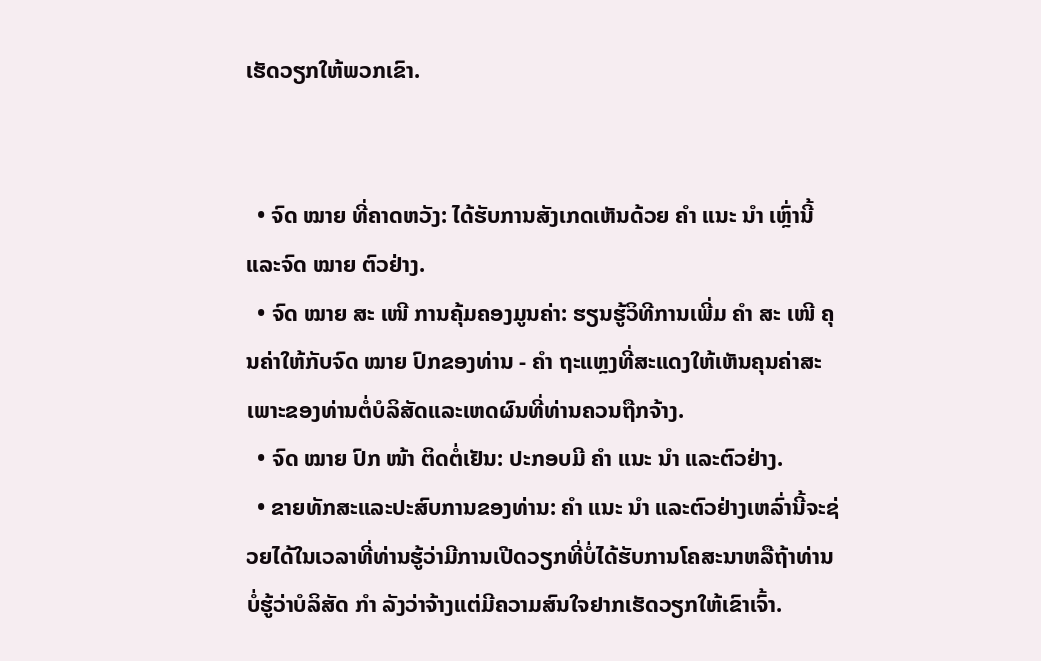ເຮັດວຽກໃຫ້ພວກເຂົາ.


  • ຈົດ ໝາຍ ທີ່ຄາດຫວັງ: ໄດ້ຮັບການສັງເກດເຫັນດ້ວຍ ຄຳ ແນະ ນຳ ເຫຼົ່ານີ້ແລະຈົດ ໝາຍ ຕົວຢ່າງ.
  • ຈົດ ໝາຍ ສະ ເໜີ ການຄຸ້ມຄອງມູນຄ່າ: ຮຽນຮູ້ວິທີການເພີ່ມ ຄຳ ສະ ເໜີ ຄຸນຄ່າໃຫ້ກັບຈົດ ໝາຍ ປົກຂອງທ່ານ - ຄຳ ຖະແຫຼງທີ່ສະແດງໃຫ້ເຫັນຄຸນຄ່າສະເພາະຂອງທ່ານຕໍ່ບໍລິສັດແລະເຫດຜົນທີ່ທ່ານຄວນຖືກຈ້າງ.
  • ຈົດ ໝາຍ ປົກ ໜ້າ ຕິດຕໍ່ເຢັນ: ປະກອບມີ ຄຳ ແນະ ນຳ ແລະຕົວຢ່າງ.
  • ຂາຍທັກສະແລະປະສົບການຂອງທ່ານ: ຄຳ ແນະ ນຳ ແລະຕົວຢ່າງເຫລົ່ານີ້ຈະຊ່ວຍໄດ້ໃນເວລາທີ່ທ່ານຮູ້ວ່າມີການເປີດວຽກທີ່ບໍ່ໄດ້ຮັບການໂຄສະນາຫລືຖ້າທ່ານບໍ່ຮູ້ວ່າບໍລິສັດ ກຳ ລັງວ່າຈ້າງແຕ່ມີຄວາມສົນໃຈຢາກເຮັດວຽກໃຫ້ເຂົາເຈົ້າ.